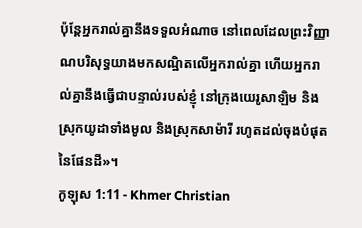ប៉ុន្ដែអ្នករាល់គ្នានឹងទទួលអំណាច នៅពេលដែលព្រះវិញ្ញាណបរិសុទ្ធយាងមកសណ្ឋិតលើអ្នករាល់គ្នា ហើយអ្នករាល់គ្នានឹងធ្វើជាបន្ទាល់របស់ខ្ញុំ នៅក្រុងយេរូសាឡិម និងស្រុកយូដាទាំងមូល និងស្រុកសាម៉ារី រហូតដល់ចុងបំផុតនៃផែនដី»។
កូឡុស 1:11 - Khmer Christian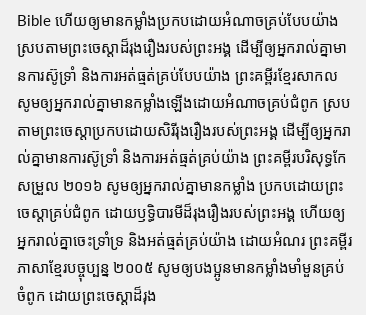Bible ហើយឲ្យមានកម្លាំងប្រកបដោយអំណាចគ្រប់បែបយ៉ាងស្របតាមព្រះចេស្ដាដ៏រុងរឿងរបស់ព្រះអង្គ ដើម្បីឲ្យអ្នករាល់គ្នាមានការស៊ូទ្រាំ និងការអត់ធ្មត់គ្រប់បែបយ៉ាង ព្រះគម្ពីរខ្មែរសាកល សូមឲ្យអ្នករាល់គ្នាមានកម្លាំងឡើងដោយអំណាចគ្រប់ជំពូក ស្របតាមព្រះចេស្ដាប្រកបដោយសិរីរុងរឿងរបស់ព្រះអង្គ ដើម្បីឲ្យអ្នករាល់គ្នាមានការស៊ូទ្រាំ និងការអត់ធ្មត់គ្រប់យ៉ាង ព្រះគម្ពីរបរិសុទ្ធកែសម្រួល ២០១៦ សូមឲ្យអ្នករាល់គ្នាមានកម្លាំង ប្រកបដោយព្រះចេស្ដាគ្រប់ជំពូក ដោយឫទ្ធិបារមីដ៏រុងរឿងរបស់ព្រះអង្គ ហើយឲ្យអ្នករាល់គ្នាចេះទ្រាំទ្រ និងអត់ធ្មត់គ្រប់យ៉ាង ដោយអំណរ ព្រះគម្ពីរភាសាខ្មែរបច្ចុប្បន្ន ២០០៥ សូមឲ្យបងប្អូនមានកម្លាំងមាំមួនគ្រប់ចំពូក ដោយព្រះចេស្ដាដ៏រុង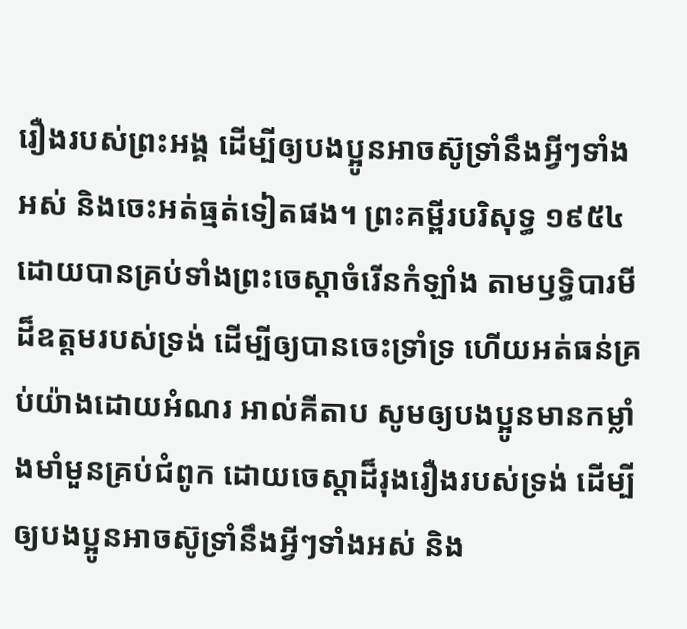រឿងរបស់ព្រះអង្គ ដើម្បីឲ្យបងប្អូនអាចស៊ូទ្រាំនឹងអ្វីៗទាំងអស់ និងចេះអត់ធ្មត់ទៀតផង។ ព្រះគម្ពីរបរិសុទ្ធ ១៩៥៤ ដោយបានគ្រប់ទាំងព្រះចេស្តាចំរើនកំឡាំង តាមឫទ្ធិបារមីដ៏ឧត្តមរបស់ទ្រង់ ដើម្បីឲ្យបានចេះទ្រាំទ្រ ហើយអត់ធន់គ្រប់យ៉ាងដោយអំណរ អាល់គីតាប សូមឲ្យបងប្អូនមានកម្លាំងមាំមួនគ្រប់ជំពូក ដោយចេស្ដាដ៏រុងរឿងរបស់ទ្រង់ ដើម្បីឲ្យបងប្អូនអាចស៊ូទ្រាំនឹងអ្វីៗទាំងអស់ និង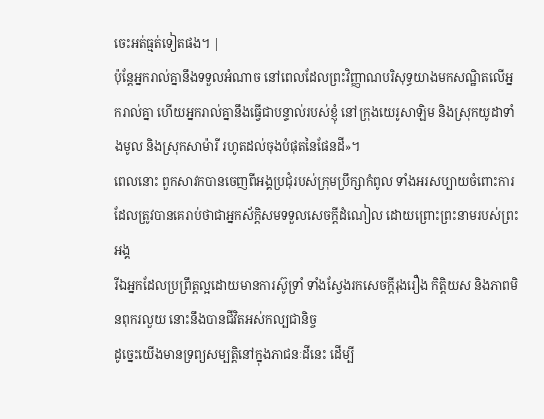ចេះអត់ធ្មត់ទៀតផង។ |
ប៉ុន្ដែអ្នករាល់គ្នានឹងទទួលអំណាច នៅពេលដែលព្រះវិញ្ញាណបរិសុទ្ធយាងមកសណ្ឋិតលើអ្នករាល់គ្នា ហើយអ្នករាល់គ្នានឹងធ្វើជាបន្ទាល់របស់ខ្ញុំ នៅក្រុងយេរូសាឡិម និងស្រុកយូដាទាំងមូល និងស្រុកសាម៉ារី រហូតដល់ចុងបំផុតនៃផែនដី»។
ពេលនោះ ពួកសាវកបានចេញពីអង្គប្រជុំរបស់ក្រុមប្រឹក្សាកំពូល ទាំងអរសប្បាយចំពោះការដែលត្រូវបានគេរាប់ថាជាអ្នកស័ក្ដិសមទទួលសេចក្ដីដំណៀល ដោយព្រោះព្រះនាមរបស់ព្រះអង្គ
រីឯអ្នកដែលប្រព្រឹត្ដល្អដោយមានការស៊ូទ្រាំ ទាំងស្វែងរកសេចក្ដីរុងរឿង កិត្តិយស និងភាពមិនពុករលួយ នោះនឹងបានជីវិតអស់កល្បជានិច្ច
ដូច្នេះយើងមានទ្រព្យសម្បត្ដិនៅក្នុងភាជនៈដីនេះ ដើម្បី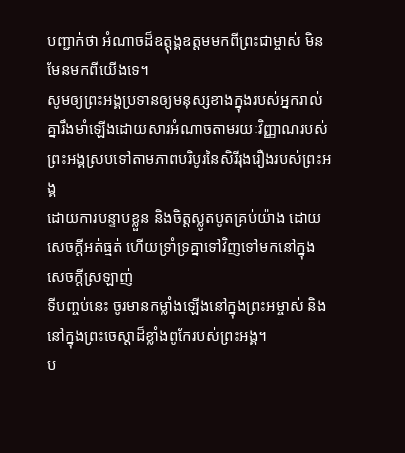បញ្ជាក់ថា អំណាចដ៏ឧត្ដុង្គឧត្ដមមកពីព្រះជាម្ចាស់ មិនមែនមកពីយើងទេ។
សូមឲ្យព្រះអង្គប្រទានឲ្យមនុស្សខាងក្នុងរបស់អ្នករាល់គ្នារឹងមាំឡើងដោយសារអំណាចតាមរយៈវិញ្ញាណរបស់ព្រះអង្គស្របទៅតាមភាពបរិបូរនៃសិរីរុងរឿងរបស់ព្រះអង្គ
ដោយការបន្ទាបខ្លួន និងចិត្ដស្លូតបូតគ្រប់យ៉ាង ដោយសេចក្ដីអត់ធ្មត់ ហើយទ្រាំទ្រគ្នាទៅវិញទៅមកនៅក្នុងសេចក្ដីស្រឡាញ់
ទីបញ្ចប់នេះ ចូរមានកម្លាំងឡើងនៅក្នុងព្រះអម្ចាស់ និងនៅក្នុងព្រះចេស្ដាដ៏ខ្លាំងពូកែរបស់ព្រះអង្គ។
ប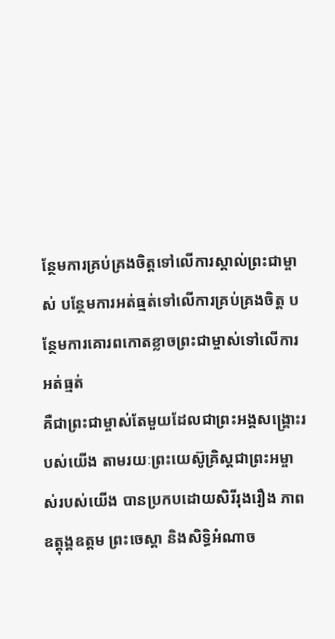ន្ថែមការគ្រប់គ្រងចិត្តទៅលើការស្គាល់ព្រះជាម្ចាស់ បន្ថែមការអត់ធ្មត់ទៅលើការគ្រប់គ្រងចិត្ត បន្ថែមការគោរពកោតខ្លាចព្រះជាម្ចាស់ទៅលើការអត់ធ្មត់
គឺជាព្រះជាម្ចាស់តែមួយដែលជាព្រះអង្គសង្គ្រោះរបស់យើង តាមរយៈព្រះយេស៊ូគ្រិស្ដជាព្រះអម្ចាស់របស់យើង បានប្រកបដោយសិរីរុងរឿង ភាពឧត្ដុង្គឧត្ដម ព្រះចេស្ដា និងសិទ្ធិអំណាច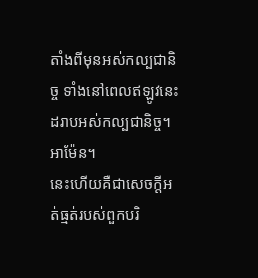តាំងពីមុនអស់កល្បជានិច្ច ទាំងនៅពេលឥឡូវនេះដរាបអស់កល្បជានិច្ច។ អាម៉ែន។
នេះហើយគឺជាសេចក្ដីអត់ធ្មត់របស់ពួកបរិ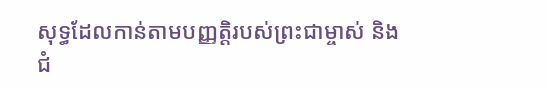សុទ្ធដែលកាន់តាមបញ្ញត្ដិរបស់ព្រះជាម្ចាស់ និងជំ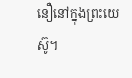នឿនៅក្នុងព្រះយេស៊ូ។